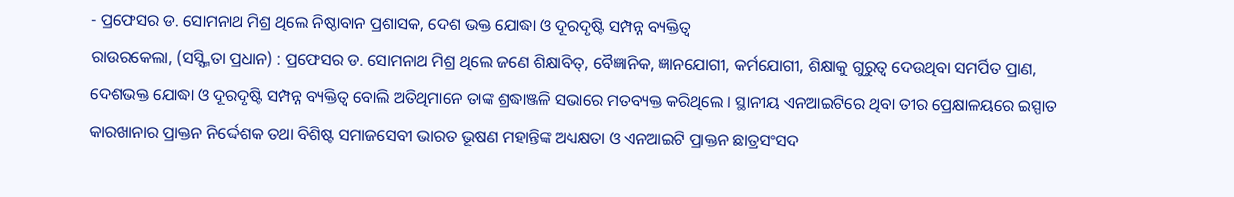- ପ୍ରଫେସର ଡ. ସୋମନାଥ ମିଶ୍ର ଥିଲେ ନିଷ୍ଠାବାନ ପ୍ରଶାସକ, ଦେଶ ଭକ୍ତ ଯୋଦ୍ଧା ଓ ଦୂରଦୃଷ୍ଟି ସମ୍ପନ୍ନ ବ୍ୟକ୍ତିତ୍ୱ
ରାଉରକେଲା, (ସସ୍ସ୍ମିତା ପ୍ରଧାନ) : ପ୍ରଫେସର ଡ. ସୋମନାଥ ମିଶ୍ର ଥିଲେ ଜଣେ ଶିକ୍ଷାବିତ୍, ବୈଜ୍ଞାନିକ, ଜ୍ଞାନଯୋଗୀ, କର୍ମଯୋଗୀ, ଶିକ୍ଷାକୁ ଗୁରୁତ୍ୱ ଦେଉଥିବା ସମର୍ପିତ ପ୍ରାଣ, ଦେଶଭକ୍ତ ଯୋଦ୍ଧା ଓ ଦୂରଦୃଷ୍ଟି ସମ୍ପନ୍ନ ବ୍ୟକ୍ତିତ୍ୱ ବୋଲି ଅତିଥିମାନେ ତାଙ୍କ ଶ୍ରଦ୍ଧାଞ୍ଜଳି ସଭାରେ ମତବ୍ୟକ୍ତ କରିଥିଲେ । ସ୍ଥାନୀୟ ଏନଆଇଟିରେ ଥିବା ତୀର ପ୍ରେକ୍ଷାଳୟରେ ଇସ୍ପାତ କାରଖାନାର ପ୍ରାକ୍ତନ ନିର୍ଦ୍ଦେଶକ ତଥା ବିଶିଷ୍ଟ ସମାଜସେବୀ ଭାରତ ଭୂଷଣ ମହାନ୍ତିଙ୍କ ଅଧ୍ୟକ୍ଷତା ଓ ଏନଆଇଟି ପ୍ରାକ୍ତନ ଛାତ୍ରସଂସଦ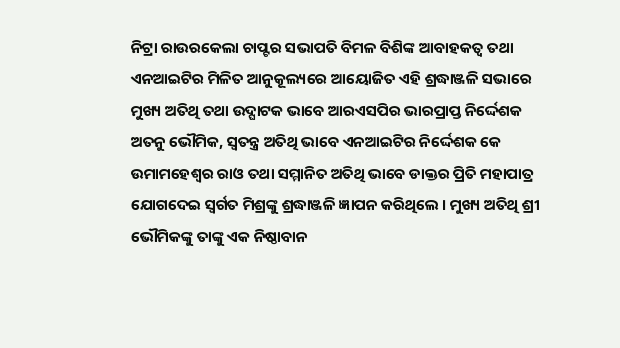ନିଟ୍ରା ରାଉରକେଲା ଚାପ୍ଟର ସଭାପତି ବିମଳ ବିଶିଙ୍କ ଆବାହକତ୍ୱ ତଥା ଏନଆଇଟିର ମିଳିତ ଆନୁକୂଲ୍ୟରେ ଆୟୋଜିତ ଏହି ଶ୍ରଦ୍ଧାଞ୍ଜଳି ସଭାରେ ମୁଖ୍ୟ ଅତିଥି ତଥା ଉଦ୍ଘାଟକ ଭାବେ ଆରଏସପିର ଭାରପ୍ରାପ୍ତ ନିର୍ଦ୍ଦେଶକ ଅତନୁ ଭୌମିକ, ସ୍ୱତନ୍ତ୍ର ଅତିଥି ଭାବେ ଏନଆଇଟିର ନିର୍ଦ୍ଦେଶକ କେ ଉମାମହେଶ୍ୱର ରାଓ ତଥା ସମ୍ମାନିତ ଅତିଥି ଭାବେ ଡାକ୍ତର ପ୍ରିତି ମହାପାତ୍ର ଯୋଗଦେଇ ସ୍ୱର୍ଗତ ମିଶ୍ରଙ୍କୁ ଶ୍ରଦ୍ଧାଞ୍ଜଳି ଜ୍ଞାପନ କରିଥିଲେ । ମୁଖ୍ୟ ଅତିଥି ଶ୍ରୀ ଭୌମିକଙ୍କୁ ତାଙ୍କୁ ଏକ ନିଷ୍ଠାବାନ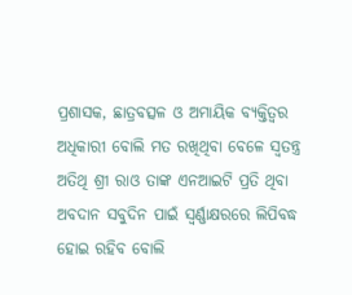ପ୍ରଶାସକ, ଛାତ୍ରବତ୍ସଳ ଓ ଅମାୟିକ ବ୍ୟକ୍ତିତ୍ୱର ଅଧିକାରୀ ବୋଲି ମତ ରଖିଥିବା ବେଳେ ସ୍ୱତନ୍ତ୍ର ଅତିଥି ଶ୍ରୀ ରାଓ ତାଙ୍କ ଏନଆଇଟି ପ୍ରତି ଥିବା ଅବଦାନ ସବୁଦିନ ପାଇଁ ସ୍ୱର୍ଣ୍ଣାକ୍ଷରରେ ଲିପିବଦ୍ଧ ହୋଇ ରହିବ ବୋଲି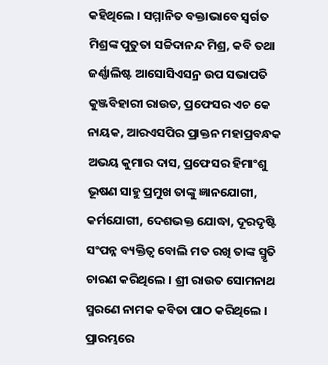କହିଥିଲେ । ସମ୍ମାନିତ ବକ୍ତାଭାବେ ସ୍ୱର୍ଗତ ମିଶ୍ରଙ୍କ ପୁତୁତା ସଚ୍ଚିଦାନନ୍ଦ ମିଶ୍ର, କବି ତଥା ଜର୍ଣ୍ଣାଲିଷ୍ଟ ଆସୋସିଏସନ୍ର ଉପ ସଭାପତି କୁଞ୍ଜବିହାରୀ ରାଉତ, ପ୍ରଫେସର ଏଚ କେ ନାୟକ, ଆରଏସପିର ପ୍ରାକ୍ତନ ମହାପ୍ରବନ୍ଧକ ଅଭୟ କୁମାର ଦାସ, ପ୍ରଫେସର ହିମାଂଶୁ ଭୂଷଣ ସାହୁ ପ୍ରମୁଖ ତାଙ୍କୁ ଜ୍ଞାନଯୋଗୀ, କର୍ମଯୋଗୀ, ଦେଶଭକ୍ତ ଯୋଦ୍ଧା, ଦୂରଦୃଷ୍ଟି ସଂପନ୍ନ ବ୍ୟକ୍ତିତ୍ୱ ବୋଲି ମତ ରଖି ତାଙ୍କ ସ୍ମୃତି ଚାରଣ କରିଥିଲେ । ଶ୍ରୀ ରାଉତ ସୋମନାଥ ସ୍ମରଣେ ନାମକ କବିତା ପାଠ କରିଥିଲେ । ପ୍ରାରମ୍ଭରେ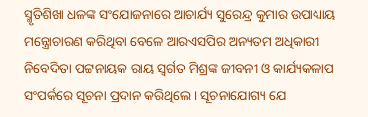ସ୍ମୃତିଶିଖା ଧଳଙ୍କ ସଂଯୋଜନାରେ ଆଚାର୍ଯ୍ୟ ସୁରେନ୍ଦ୍ର କୁମାର ଉପାଧ୍ୟାୟ ମନ୍ତ୍ରୋଚାରଣ କରିଥିବା ବେଳେ ଆରଏସପିର ଅନ୍ୟତମ ଅଧିକାରୀ ନିବେଦିତା ପଟ୍ଟନାୟକ ରାୟ ସ୍ୱର୍ଗତ ମିଶ୍ରଙ୍କ ଜୀବନୀ ଓ କାର୍ଯ୍ୟକଳାପ ସଂପର୍କରେ ସୂଚନା ପ୍ରଦାନ କରିଥିଲେ । ସୂଚନାଯୋଗ୍ୟ ଯେ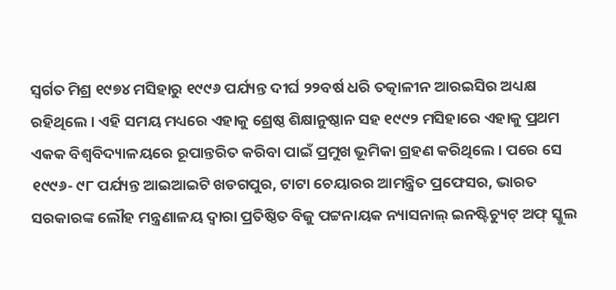ସ୍ୱର୍ଗତ ମିଶ୍ର ୧୯୭୪ ମସିହାରୁ ୧୯୯୬ ପର୍ଯ୍ୟନ୍ତ ଦୀର୍ଘ ୨୨ବର୍ଷ ଧରି ତତ୍କାଳୀନ ଆରଇସିର ଅଧ୍ୟକ୍ଷ ରହିଥିଲେ । ଏହି ସମୟ ମଧ୍ୟରେ ଏହାକୁ ଶ୍ରେଷ୍ଠ ଶିକ୍ଷାନୁଷ୍ଠାନ ସହ ୧୯୯୨ ମସିହାରେ ଏହାକୁ ପ୍ରଥମ ଏକକ ବିଶ୍ୱବିଦ୍ୟାଳୟରେ ରୂପାନ୍ତରିତ କରିବା ପାଇଁ ପ୍ରମୁଖ ଭୂମିକା ଗ୍ରହଣ କରିଥିଲେ । ପରେ ସେ ୧୯୯୬- ୯୮ ପର୍ଯ୍ୟନ୍ତ ଆଇଆଇଟି ଖଡଗପୁର, ଟାଟା ଚେୟାରର ଆମନ୍ତ୍ରିତ ପ୍ରଫେସର, ଭାରତ ସରକାରଙ୍କ ଲୌହ ମନ୍ତ୍ରଣାଳୟ ଦ୍ୱାରା ପ୍ରତିଷ୍ଠିତ ବିଜୁ ପଟ୍ଟନାୟକ ନ୍ୟାସନାଲ୍ ଇନଷ୍ଟିଚ୍ୟୁଟ୍ ଅଫ୍ ସ୍କୁଲ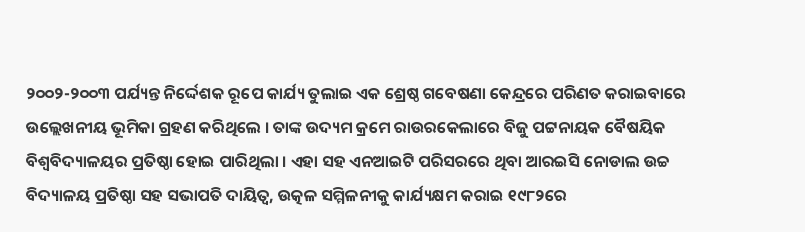୨୦୦୨-୨୦୦୩ ପର୍ଯ୍ୟନ୍ତ ନିର୍ଦ୍ଦେଶକ ରୂପେ କାର୍ଯ୍ୟ ତୁଲାଇ ଏକ ଶ୍ରେଷ୍ଠ ଗବେଷଣା କେନ୍ଦ୍ରରେ ପରିଣତ କରାଇବାରେ ଉଲ୍ଲେଖନୀୟ ଭୂମିକା ଗ୍ରହଣ କରିଥିଲେ । ତାଙ୍କ ଉଦ୍ୟମ କ୍ରମେ ରାଉରକେଲାରେ ବିଜୁ ପଟ୍ଟନାୟକ ବୈଷୟିକ ବିଶ୍ୱବିଦ୍ୟାଳୟର ପ୍ରତିଷ୍ଠା ହୋଇ ପାରିଥିଲା । ଏହା ସହ ଏନଆଇଟି ପରିସରରେ ଥିବା ଆରଇସି ନୋଡାଲ ଉଚ୍ଚ ବିଦ୍ୟାଳୟ ପ୍ରତିଷ୍ଠା ସହ ସଭାପତି ଦାୟିତ୍ୱ, ଉତ୍କଳ ସମ୍ମିଳନୀକୁ କାର୍ଯ୍ୟକ୍ଷମ କରାଇ ୧୯୮୨ରେ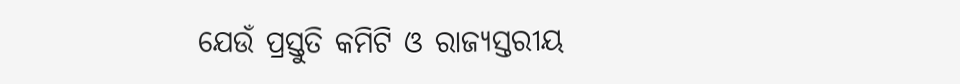ଯେଉଁ ପ୍ରସ୍ତୁତି କମିଟି ଓ ରାଜ୍ୟସ୍ତରୀୟ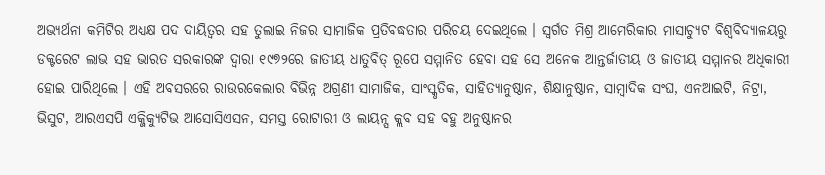ଅଭ୍ୟର୍ଥନା କମିଟିର ଅଧ୍ୟକ୍ଷ ପଦ ଦାୟିତ୍ୱର ସହ ତୁଲାଇ ନିଜର ସାମାଜିକ ପ୍ରତିବଦ୍ଧତାର ପରିଚୟ ଦେଇଥିଲେ । ସ୍ୱର୍ଗତ ମିଶ୍ର ଆମେରିକାର ମାସାଚ୍ୟୁଟ ବିଶ୍ୱବିଦ୍ୟାଳୟରୁ ଡକ୍ଟରେଟ ଲାଭ ସହ ଭାରତ ସରକାରଙ୍କ ଦ୍ଵାରା ୧୯୭୨ରେ ଜାତୀୟ ଧାତୁବିତ୍ ରୂପେ ସମ୍ମାନିତ ହେବା ସହ ସେ ଅନେକ ଆନ୍ତର୍ଜାତୀୟ ଓ ଜାତୀୟ ସମ୍ମାନର ଅଧିକାରୀ ହୋଇ ପାରିଥିଲେ । ଏହି ଅବସରରେ ରାଉରକେଲାର ବିଭିନ୍ନ ଅଗ୍ରଣୀ ସାମାଜିକ, ସାଂସ୍କୃତିକ, ସାହିତ୍ୟାନୁଷ୍ଠାନ, ଶିକ୍ଷାନୁଷ୍ଠାନ, ସାମ୍ବାଦିକ ସଂଘ, ଏନଆଇଟି, ନିଟ୍ରା, ଭିସୁଟ, ଆରଏସପି ଏକ୍ଜିକ୍ୟୁଟିଭ ଆସୋସିଏସନ, ସମସ୍ତ ରୋଟାରୀ ଓ ଲାୟନ୍ସ କ୍ଲବ ସହ ବହୁ ଅନୁଷ୍ଠାନର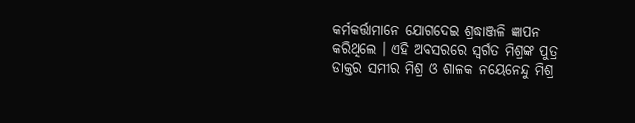କର୍ମକର୍ତ୍ତାମାନେ ଯୋଗଦେଇ ଶ୍ରଦ୍ଧାଞ୍ଜଳି ଜ୍ଞାପନ କରିଥିଲେ । ଏହି ଅବସରରେ ସ୍ୱର୍ଗତ ମିଶ୍ରଙ୍କ ପୁତ୍ର ଡାକ୍ତର ସମୀର ମିଶ୍ର ଓ ଶାଳକ ନୟେନେନ୍ଦୁ ମିଶ୍ର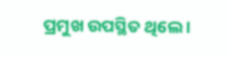ପ୍ରମୁଖ ଉପସ୍ଥିତ ଥିଲେ ।